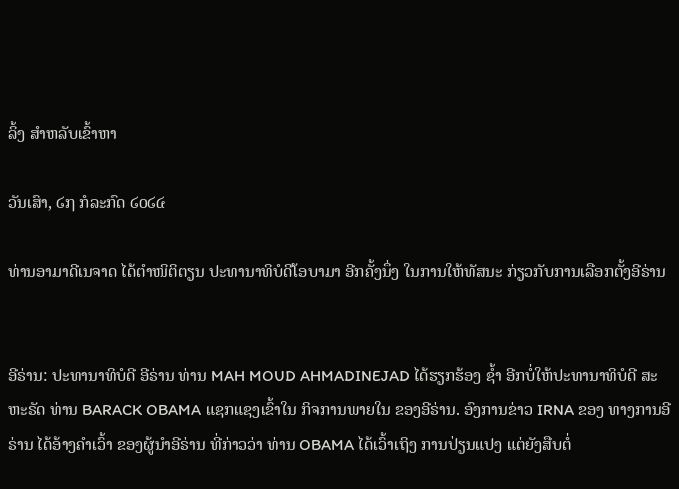ລິ້ງ ສຳຫລັບເຂົ້າຫາ

ວັນເສົາ, ໒໗ ກໍລະກົດ ໒໐໒໔

ທ່ານອາມາດີເນຈາດ ໄດ້ຕຳໜິຕິຕຽນ ປະທານາທິບໍດີໂອບາມາ ອີກຄັ້ງນຶ່ງ ໃນການໃຫ້ທັສນະ ກ່ຽວກັບການເລືອກຕັ້ງອີຣ່ານ


ອີຣ່ານ: ປະທານາທິບໍດີ ອີຣ່ານ ທ່ານ MAH MOUD AHMADINEJAD ໄດ້ຮຽກຮ້ອງ ຊ້ຳ ອີກບໍ່ໃຫ້ປະທານາທິບໍດີ ສະຫະຣັດ ທ່ານ BARACK OBAMA ແຊກແຊງເຂົ້າໃນ ກິຈການພາຍໃນ ຂອງອີຣ່ານ. ອົງການຂ່າວ IRNA ຂອງ ທາງການອີຣ່ານ ໄດ້ອ້າງຄຳເວົ້າ ຂອງຜູ້ນຳອີຣ່ານ ທີ່ກ່າວວ່າ ທ່ານ OBAMA ໄດ້ເວົ້າເຖິງ ການປ່ຽນແປງ ແຕ່ຍັງສືບຕໍ່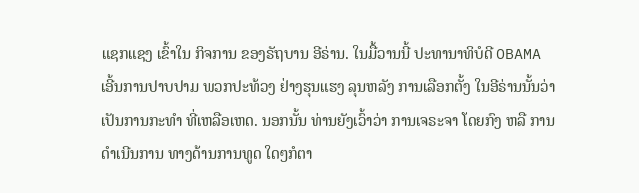ແຊກແຊງ ເຂົ້າໃນ ກິຈການ ຂອງຣັຖບານ ອີຣ່ານ. ໃນມື້ວານນີ້ ປະທານາທິບໍດີ OBAMA ເອີ້ນການປາບປາມ ພວກປະທ້ວງ ຢ່າງຮຸນແຮງ ລຸນຫລັງ ການເລືອກຕັ້ງ ໃນອີຣ່ານນັ້ນວ່າ ເປັນການກະທຳ ທີ່ເຫລືອເຫດ. ນອກນັ້ນ ທ່ານຍັງເວົ້າວ່າ ການເຈຣະຈາ ໂດຍກົງ ຫລື ການດຳເນີນການ ທາງດ້ານການທູດ ໃດໆກໍຕາ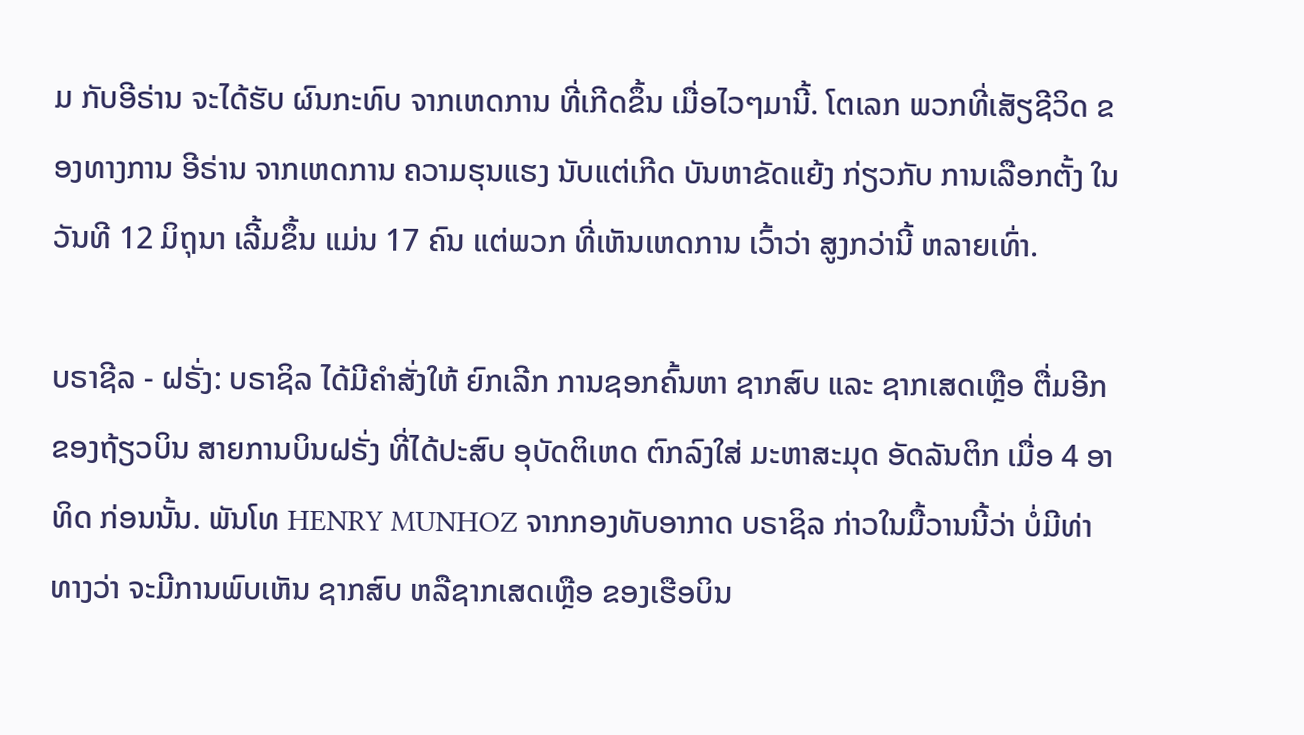ມ ກັບອີຣ່ານ ຈະໄດ້ຮັບ ຜົນກະທົບ ຈາກເຫດການ ທີ່ເກີດຂຶ້ນ ເມື່ອໄວໆມານີ້. ໂຕເລກ ພວກທີ່ເສັຽຊີວິດ ຂອງທາງການ ອີຣ່ານ ຈາກເຫດການ ຄວາມຮຸນແຮງ ນັບແຕ່ເກີດ ບັນຫາຂັດແຍ້ງ ກ່ຽວກັບ ການເລືອກຕັ້ງ ໃນວັນທີ 12 ມິຖຸນາ ເລີ້ມຂຶ້ນ ແມ່ນ 17 ຄົນ ແຕ່ພວກ ທີ່ເຫັນເຫດການ ເວົ້າວ່າ ສູງກວ່ານີ້ ຫລາຍເທົ່າ.

ບຣາຊີລ - ຝຣັ່ງ: ບຣາຊິລ ໄດ້ມີຄຳສັ່ງໃຫ້ ຍົກເລີກ ການຊອກຄົ້ນຫາ ຊາກສົບ ແລະ ຊາກເສດເຫຼືອ ຕື່ມອີກ ຂອງຖ້ຽວບິນ ສາຍການບິນຝຣັ່ງ ທີ່ໄດ້ປະສົບ ອຸບັດຕິເຫດ ຕົກລົງໃສ່ ມະຫາສະມຸດ ອັດລັນຕິກ ເມື່ອ 4 ອາທິດ ກ່ອນນັ້ນ. ພັນໂທ HENRY MUNHOZ ຈາກກອງທັບອາກາດ ບຣາຊິລ ກ່າວໃນມື້ວານນີ້ວ່າ ບໍ່ມີທ່າທາງວ່າ ຈະມີການພົບເຫັນ ຊາກສົບ ຫລືຊາກເສດເຫຼືອ ຂອງເຮືອບິນ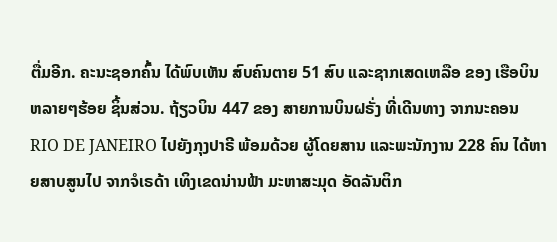ຕື່ມອີກ. ຄະນະຊອກຄົ້ນ ໄດ້ພົບເຫັນ ສົບຄົນຕາຍ 51 ສົບ ແລະຊາກເສດເຫລືອ ຂອງ ເຮືອບິນ ຫລາຍໆຮ້ອຍ ຊິ້ນສ່ວນ. ຖ້ຽວບິນ 447 ຂອງ ສາຍການບິນຝຣັ່ງ ທີ່ເດີນທາງ ຈາກນະຄອນ RIO DE JANEIRO ໄປຍັງກຸງປາຣີ ພ້ອມດ້ວຍ ຜູ້ໂດຍສານ ແລະພະນັກງານ 228 ຄົນ ໄດ້ຫາຍສາບສູນໄປ ຈາກຈໍເຣດ້າ ເທິງເຂດນ່ານຟ້າ ມະຫາສະມຸດ ອັດລັນຕິກ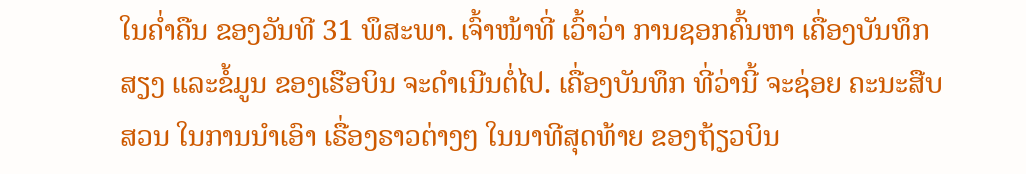ໃນຄ່ຳຄືນ ຂອງວັນທີ 31 ພຶສະພາ. ເຈົ້າໜ້າທີ່ ເວົ້າວ່າ ການຊອກຄົ້ນຫາ ເຄື່ອງບັນທຶກສຽງ ແລະຂໍ້ມູນ ຂອງເຮືອບິນ ຈະດຳເນີນຕໍ່ໄປ. ເຄື່ອງບັນທຶກ ທີ່ວ່ານີ້ ຈະຊ່ອຍ ຄະນະສືບສວນ ໃນການນຳເອົາ ເຣື່ອງຣາວຕ່າງໆ ໃນນາທີສຸດທ້າຍ ຂອງຖ້ຽວບິນ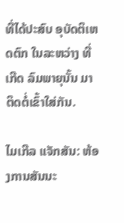ທີ່ໄດ້ປະສົບ ອຸບັດຕິເຫດຕົກ ໃນລະຫວ່າງ ທີ່ເກີດ ລົມພາຍຸນັ້ນ ມາຕິດຕໍ່ເຂົ້າໃສ່ກັນ.

ໄມເກີລ ແຈັກສັນ: ຫ້ອງການສັນນະ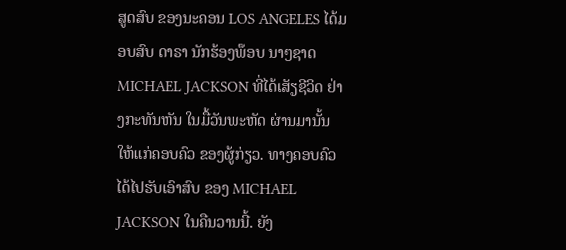ສູດສົບ ຂອງນະຄອນ LOS ANGELES ໄດ້ມອບສົບ ດາຣາ ນັກຮ້ອງພ໊ອບ ນາໆຊາດ MICHAEL JACKSON ທີ່ໄດ້ເສັຽຊີວິດ ຢ່າງກະທັນຫັນ ໃນມື້ວັນພະຫັດ ຜ່ານມານັ້ນ ໃຫ້ແກ່ຄອບຄົວ ຂອງຜູ້ກ່ຽວ. ທາງຄອບຄົວ ໄດ້ໄປຮັບເອົາສົບ ຂອງ MICHAEL JACKSON ໃນຄືນວານນີ້. ຍັງ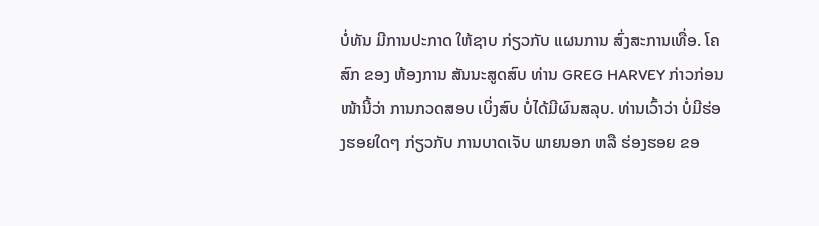ບໍ່ທັນ ມີການປະກາດ ໃຫ້ຊາບ ກ່ຽວກັບ ແຜນການ ສົ່ງສະການເທື່ອ. ໂຄສົກ ຂອງ ຫ້ອງການ ສັນນະສູດສົບ ທ່ານ GREG HARVEY ກ່າວກ່ອນໜ້ານີ້ວ່າ ການກວດສອບ ເບິ່ງສົບ ບໍ່ໄດ້ມີຜົນສລຸບ. ທ່ານເວົ້າວ່າ ບໍ່ມີຮ່ອງຮອຍໃດໆ ກ່ຽວກັບ ການບາດເຈັບ ພາຍນອກ ຫລື ຮ່ອງຮອຍ ຂອ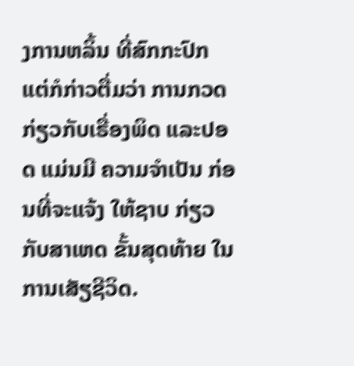ງການຫລິ້ນ ທີ່ສົກກະປົກ ແຕ່ກໍກ່າວຕື່ມວ່າ ການກວດ ກ່ຽວກັບເຣື່ອງພິດ ແລະປອດ ແມ່ນມີ ຄວາມຈຳເປັນ ກ່ອນທີ່ຈະແຈ້ງ ໃຫ້ຊາບ ກ່ຽວກັບສາເຫດ ຂັ້ນສຸດທ້າຍ ໃນການເສັຽຊີວິດ.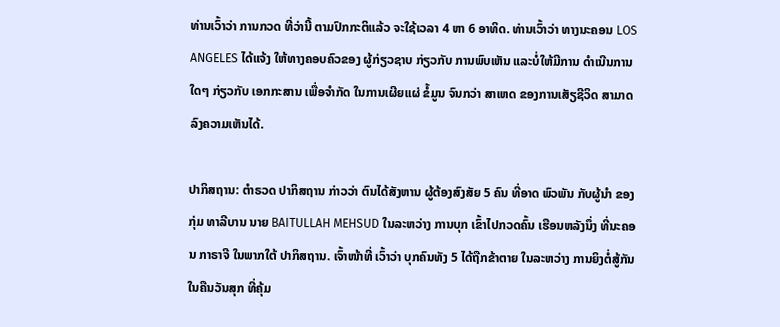ທ່ານເວົ້າວ່າ ການກວດ ທີ່ວ່ານີ້ ຕາມປົກກະຕິແລ້ວ ຈະໃຊ້ເວລາ 4 ຫາ 6 ອາທິດ. ທ່ານເວົ້າວ່າ ທາງນະຄອນ LOS ANGELES ໄດ້ແຈ້ງ ໃຫ້ທາງຄອບຄົວຂອງ ຜູ້ກ່ຽວຊາບ ກ່ຽວກັບ ການພົບເຫັນ ແລະບໍ່ໃຫ້ມີການ ດຳເນີນການໃດໆ ກ່ຽວກັບ ເອກກະສານ ເພື່ອຈຳກັດ ໃນການເຜີຍແຜ່ ຂໍ້ມູນ ຈົນກວ່າ ສາເຫດ ຂອງການເສັຽຊີວິດ ສາມາດ ລົງຄວາມເຫັນໄດ້.

ປາກິສຖານ: ຕຳຣວດ ປາກິສຖານ ກ່າວວ່າ ຕົນໄດ້ສັງຫານ ຜູ້ຕ້ອງສົງສັຍ 5 ຄົນ ທີ່ອາດ ພົວພັນ ກັບຜູ້ນຳ ຂອງກຸ່ມ ທາລີບານ ນາຍ BAITULLAH MEHSUD ໃນລະຫວ່າງ ການບຸກ ເຂົ້າໄປກວດຄົ້ນ ເຮືອນຫລັງນຶ່ງ ທີ່ນະຄອນ ກາຣາຈີ ໃນພາກໃຕ້ ປາກິສຖານ. ເຈົ້າໜ້າທີ່ ເວົ້າວ່າ ບຸກຄົນທັງ 5 ໄດ້ຖືກຂ້າຕາຍ ໃນລະຫວ່າງ ການຍິງຕໍ່ສູ້ກັນ ໃນຄືນວັນສຸກ ທີ່ຄຸ້ມ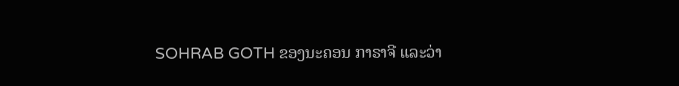SOHRAB GOTH ຂອງນະຄອນ ກາຣາຈີ ແລະວ່າ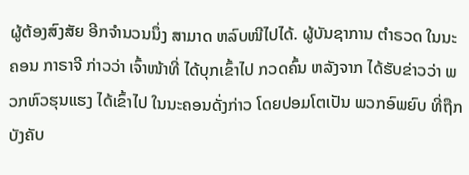ຜູ້ຕ້ອງສົງສັຍ ອີກຈຳນວນນຶ່ງ ສາມາດ ຫລົບໜີໄປໄດ້. ຜູ້ບັນຊາການ ຕຳຣວດ ໃນນະຄອນ ກາຣາຈີ ກ່າວວ່າ ເຈົ້າໜ້າທີ່ ໄດ້ບຸກເຂົ້າໄປ ກວດຄົ້ນ ຫລັງຈາກ ໄດ້ຮັບຂ່າວວ່າ ພວກຫົວຮຸນແຮງ ໄດ້ເຂົ້າໄປ ໃນນະຄອນດັ່ງກ່າວ ໂດຍປອມໂຕເປັນ ພວກອົພຍົບ ທີ່ຖືກບັງຄັບ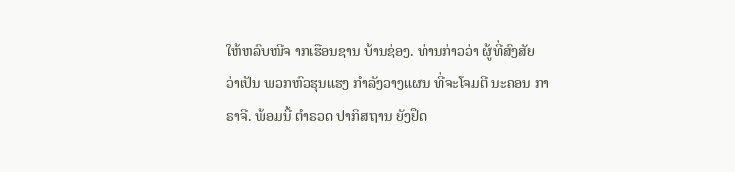ໃຫ້ຫລົບໜີຈ າກເຮືອນຊານ ບ້ານຊ່ອງ. ທ່ານກ່າວວ່າ ຜູ້ທີ່ສົງສັຍ ວ່າເປັນ ພວກຫົວຮຸນແຮງ ກຳລັງວາງແຜນ ທີ່ຈະໂຈມຕີ ນະຄອນ ກາຣາຈີ. ພ້ອມນີ້ ຕຳຣວດ ປາກິສຖານ ຍັງຢຶດ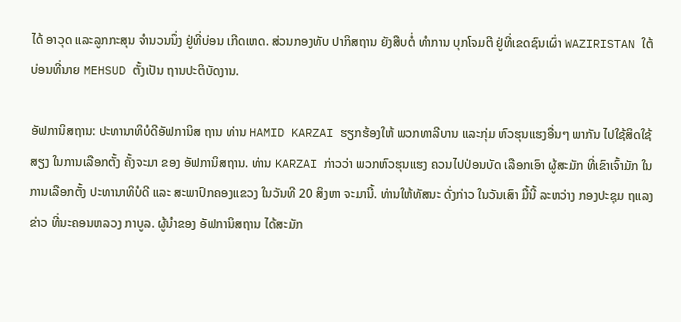ໄດ້ ອາວຸດ ແລະລູກກະສຸນ ຈຳນວນນຶ່ງ ຢູ່ທີ່ບ່ອນ ເກີດເຫດ. ສ່ວນກອງທັບ ປາກິສຖານ ຍັງສືບຕໍ່ ທຳການ ບຸກໂຈມຕີ ຢູ່ທີ່ເຂດຊົນເຜົ່າ WAZIRISTAN ໃຕ້ ບ່ອນທີ່ນາຍ MEHSUD ຕັ້ງເປັນ ຖານປະຕິບັດງານ.

ອັຟການິສຖານ: ປະທານາທິບໍດີອັຟການິສ ຖານ ທ່ານ HAMID KARZAI ຮຽກຮ້ອງໃຫ້ ພວກທາລີບານ ແລະກຸ່ມ ຫົວຮຸນແຮງອື່ນໆ ພາກັນ ໄປໃຊ້ສິດໃຊ້ສຽງ ໃນການເລືອກຕັ້ງ ຄັ້ງຈະມາ ຂອງ ອັຟການິສຖານ. ທ່ານ KARZAI ກ່າວວ່າ ພວກຫົວຮຸນແຮງ ຄວນໄປປ່ອນບັດ ເລືອກເອົາ ຜູ້ສະມັກ ທີ່ເຂົາເຈົ້າມັກ ໃນການເລືອກຕັ້ງ ປະທານາທິບໍດີ ແລະ ສະພາປົກຄອງແຂວງ ໃນວັນທີ 20 ສິງຫາ ຈະມານີ້. ທ່ານໃຫ້ທັສນະ ດັ່ງກ່າວ ໃນວັນເສົາ ມື້ນີ້ ລະຫວ່າງ ກອງປະຊຸມ ຖແລງຂ່າວ ທີ່ນະຄອນຫລວງ ກາບູລ. ຜູ້ນຳຂອງ ອັຟການິສຖານ ໄດ້ສະມັກ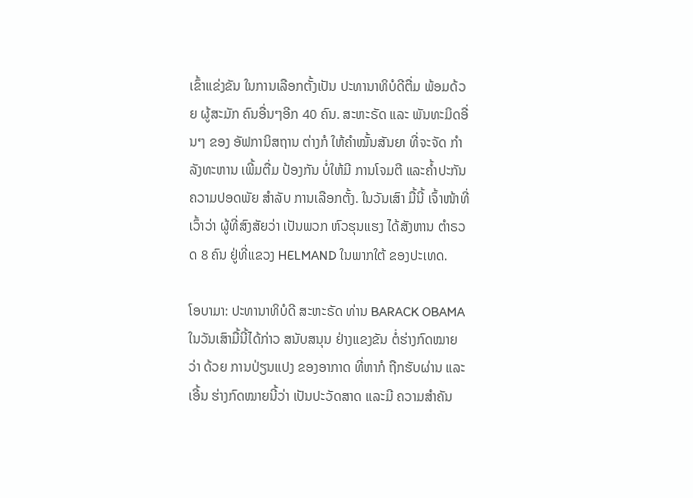ເຂົ້າແຂ່ງຂັນ ໃນການເລືອກຕັ້ງເປັນ ປະທານາທິບໍດີຕື່ມ ພ້ອມດ້ວຍ ຜູ້ສະມັກ ຄົນອື່ນໆອີກ 40 ຄົນ. ສະຫະຣັດ ແລະ ພັນທະມິດອື່ນໆ ຂອງ ອັຟການິສຖານ ຕ່າງກໍ ໃຫ້ຄຳໝັ້ນສັນຍາ ທີ່ຈະຈັດ ກຳລັງທະຫານ ເພີ້ມຕື່ມ ປ້ອງກັນ ບໍ່ໃຫ້ມີ ການໂຈມຕີ ແລະຄ້ຳປະກັນ ຄວາມປອດພັຍ ສຳລັບ ການເລືອກຕັ້ງ. ໃນວັນເສົາ ມື້ນີ້ ເຈົ້າໜ້າທີ່ ເວົ້າວ່າ ຜູ້ທີ່ສົງສັຍວ່າ ເປັນພວກ ຫົວຮຸນແຮງ ໄດ້ສັງຫານ ຕຳຣວດ 8 ຄົນ ຢູ່ທີ່ແຂວງ HELMAND ໃນພາກໃຕ້ ຂອງປະເທດ.

ໂອບາມາ: ປະທານາທິບໍດີ ສະຫະຣັດ ທ່ານ BARACK OBAMA ໃນວັນເສົາມື້ນີ້ໄດ້ກ່າວ ສນັບສນຸນ ຢ່າງແຂງຂັນ ຕໍ່ຮ່າງກົດໝາຍ ວ່າ ດ້ວຍ ການປ່ຽນແປງ ຂອງອາກາດ ທີ່ຫາກໍ ຖືກຮັບຜ່ານ ແລະເອີ້ນ ຮ່າງກົດໝາຍນີ້ວ່າ ເປັນປະວັດສາດ ແລະມີ ຄວາມສຳຄັນ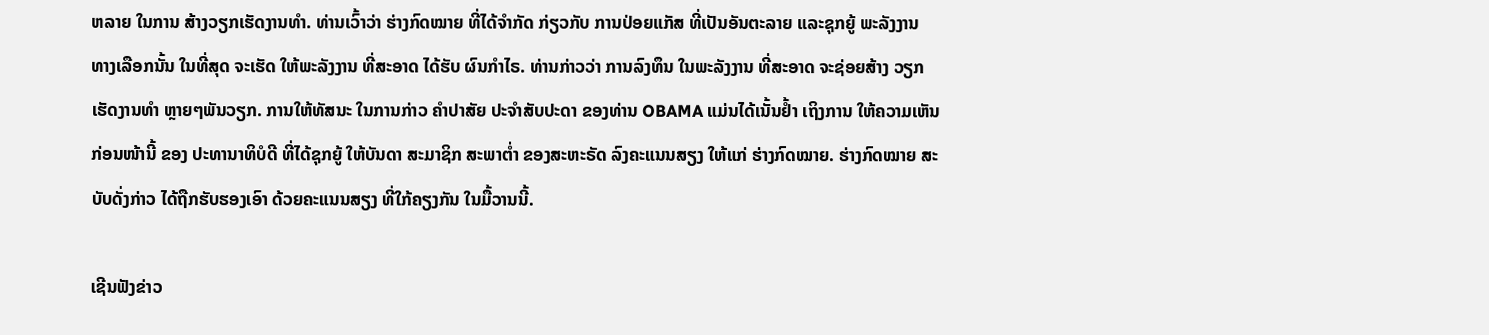ຫລາຍ ໃນການ ສ້າງວຽກເຮັດງານທຳ. ທ່ານເວົ້າວ່າ ຮ່າງກົດໝາຍ ທີ່ໄດ້ຈຳກັດ ກ່ຽວກັບ ການປ່ອຍແກັສ ທີ່ເປັນອັນຕະລາຍ ແລະຊຸກຍູ້ ພະລັງງານ ທາງເລືອກນັ້ນ ໃນທີ່ສຸດ ຈະເຮັດ ໃຫ້ພະລັງງານ ທີ່ສະອາດ ໄດ້ຮັບ ຜົນກຳໄຣ. ທ່ານກ່າວວ່າ ການລົງທຶນ ໃນພະລັງງານ ທີ່ສະອາດ ຈະຊ່ອຍສ້າງ ວຽກເຮັດງານທຳ ຫຼາຍໆພັນວຽກ. ການໃຫ້ທັສນະ ໃນການກ່າວ ຄຳປາສັຍ ປະຈຳສັບປະດາ ຂອງທ່ານ OBAMA ແມ່ນໄດ້ເນັ້ນຢ້ຳ ເຖິງການ ໃຫ້ຄວາມເຫັນ ກ່ອນໜ້ານີ້ ຂອງ ປະທານາທິບໍດີ ທີ່ໄດ້ຊຸກຍູ້ ໃຫ້ບັນດາ ສະມາຊິກ ສະພາຕ່ຳ ຂອງສະຫະຣັດ ລົງຄະແນນສຽງ ໃຫ້ແກ່ ຮ່າງກົດໝາຍ. ຮ່າງກົດໝາຍ ສະບັບດັ່ງກ່າວ ໄດ້ຖືກຮັບຮອງເອົາ ດ້ວຍຄະແນນສຽງ ທີ່ໃກ້ຄຽງກັນ ໃນມື້ວານນີ້.

ເຊີນຟັງຂ່າວ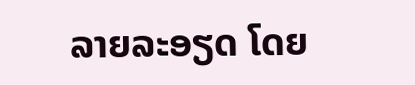ລາຍລະອຽດ ໂດຍ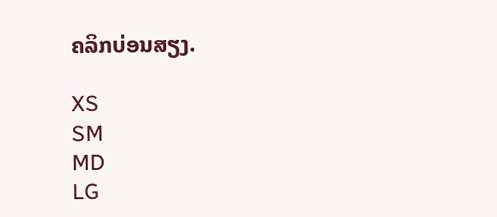ຄລິກບ່ອນສຽງ.

XS
SM
MD
LG